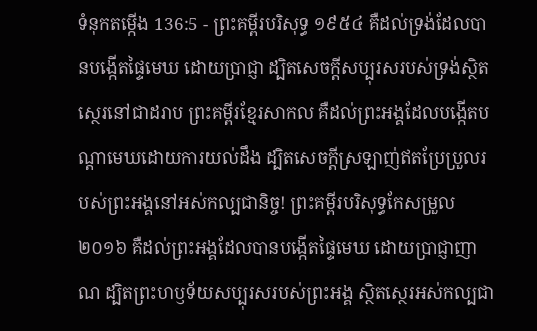ទំនុកតម្កើង 136:5 - ព្រះគម្ពីរបរិសុទ្ធ ១៩៥៤ គឺដល់ទ្រង់ដែលបានបង្កើតផ្ទៃមេឃ ដោយប្រាជ្ញា ដ្បិតសេចក្ដីសប្បុរសរបស់ទ្រង់ស្ថិតស្ថេរនៅជាដរាប ព្រះគម្ពីរខ្មែរសាកល គឺដល់ព្រះអង្គដែលបង្កើតបណ្ដាមេឃដោយការយល់ដឹង ដ្បិតសេចក្ដីស្រឡាញ់ឥតប្រែប្រួលរបស់ព្រះអង្គនៅអស់កល្បជានិច្ច! ព្រះគម្ពីរបរិសុទ្ធកែសម្រួល ២០១៦ គឺដល់ព្រះអង្គដែលបានបង្កើតផ្ទៃមេឃ ដោយប្រាជ្ញាញាណ ដ្បិតព្រះហឫទ័យសប្បុរសរបស់ព្រះអង្គ ស្ថិតស្ថេរអស់កល្បជា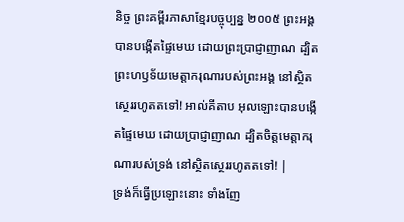និច្ច ព្រះគម្ពីរភាសាខ្មែរបច្ចុប្បន្ន ២០០៥ ព្រះអង្គបានបង្កើតផ្ទៃមេឃ ដោយព្រះប្រាជ្ញាញាណ ដ្បិតព្រះហឫទ័យមេត្តាករុណារបស់ព្រះអង្គ នៅស្ថិតស្ថេររហូតតទៅ! អាល់គីតាប អុលឡោះបានបង្កើតផ្ទៃមេឃ ដោយប្រាជ្ញាញាណ ដ្បិតចិត្តមេត្តាករុណារបស់ទ្រង់ នៅស្ថិតស្ថេររហូតតទៅ! |
ទ្រង់ក៏ធ្វើប្រឡោះនោះ ទាំងញែ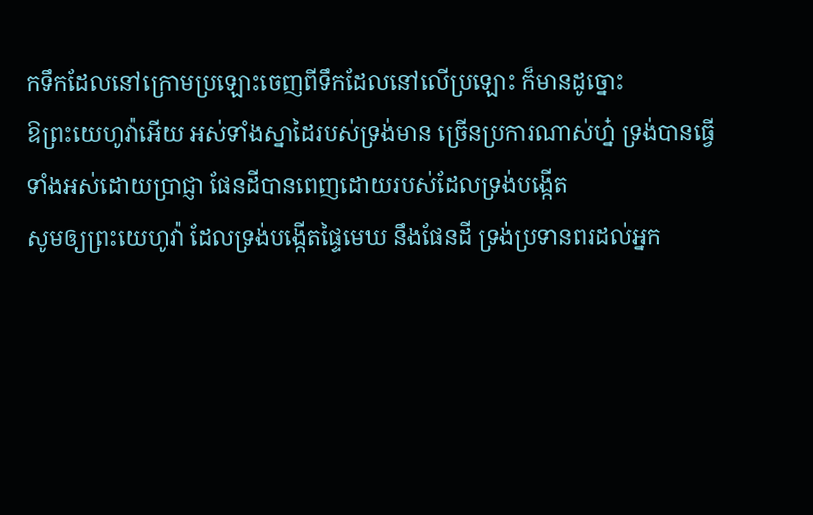កទឹកដែលនៅក្រោមប្រឡោះចេញពីទឹកដែលនៅលើប្រឡោះ ក៏មានដូច្នោះ
ឱព្រះយេហូវ៉ាអើយ អស់ទាំងស្នាដៃរបស់ទ្រង់មាន ច្រើនប្រការណាស់ហ្ន៎ ទ្រង់បានធ្វើទាំងអស់ដោយប្រាជ្ញា ផែនដីបានពេញដោយរបស់ដែលទ្រង់បង្កើត
សូមឲ្យព្រះយេហូវ៉ា ដែលទ្រង់បង្កើតផ្ទៃមេឃ នឹងផែនដី ទ្រង់ប្រទានពរដល់អ្នក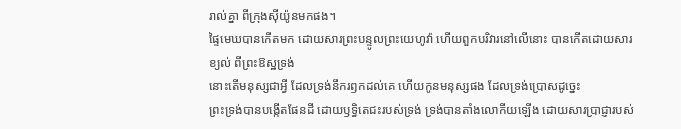រាល់គ្នា ពីក្រុងស៊ីយ៉ូនមកផង។
ផ្ទៃមេឃបានកើតមក ដោយសារព្រះបន្ទូលព្រះយេហូវ៉ា ហើយពួកបរិវារនៅលើនោះ បានកើតដោយសារខ្យល់ ពីព្រះឱស្ឋទ្រង់
នោះតើមនុស្សជាអ្វី ដែលទ្រង់នឹករឭកដល់គេ ហើយកូនមនុស្សផង ដែលទ្រង់ប្រោសដូច្នេះ
ព្រះទ្រង់បានបង្កើតផែនដី ដោយឫទ្ធិតេជះរបស់ទ្រង់ ទ្រង់បានតាំងលោកីយឡើង ដោយសារប្រាជ្ញារបស់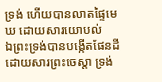ទ្រង់ ហើយបានលាតផ្ទៃមេឃ ដោយសារយោបល់
ឯព្រះទ្រង់បានបង្កើតផែនដី ដោយសារព្រះចេស្តា ទ្រង់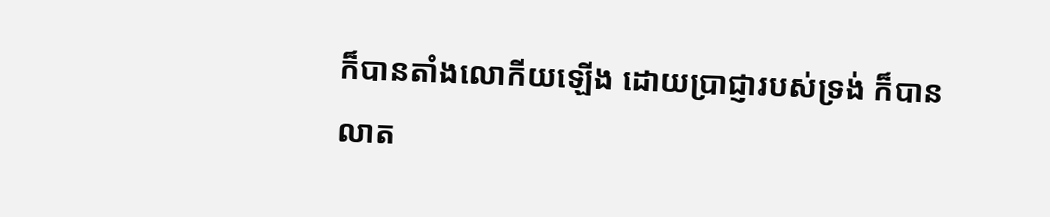ក៏បានតាំងលោកីយឡើង ដោយប្រាជ្ញារបស់ទ្រង់ ក៏បានលាត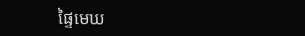ផ្ទៃមេឃ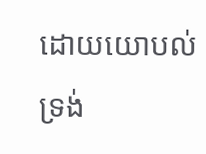ដោយយោបល់ទ្រង់